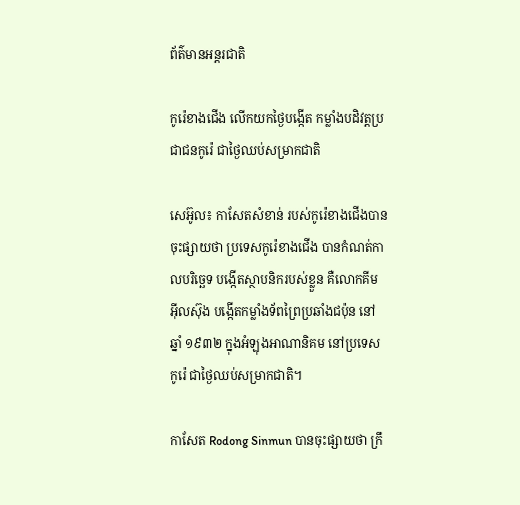ព័ត៌មានអន្តរជាតិ

កូរ៉េខាងជើង លើកយកថ្ងៃបង្កើត កម្លាំងបដិវត្ដប្រជាជនកូរ៉េ ជាថ្ងៃឈប់សម្រាកជាតិ

សេអ៊ូល៖ កាសែតសំខាន់ របស់កូរ៉េខាងជើងបានចុះផ្សាយថា ប្រទេសកូរ៉េខាងជើង បានកំណត់កាលបរិច្ឆេទ បង្កើតស្ថាបនិករបស់ខ្លួន គឺលោកគីម អ៊ីលស៊ុង បង្កើតកម្លាំងទ័ពព្រៃប្រឆាំងជប៉ុន នៅឆ្នាំ ១៩៣២ ក្នុងអំឡុងអាណានិគម នៅប្រទេសកូរ៉េ ជាថ្ងៃឈប់សម្រាកជាតិ។

កាសែត Rodong Sinmun បានចុះផ្សាយថា ក្រឹ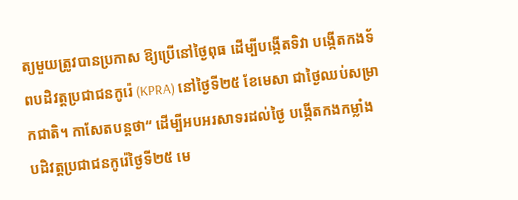ត្យមួយត្រូវបានប្រកាស ឱ្យប្រើនៅថ្ងៃពុធ ដើម្បីបង្កើតទិវា បង្កើតកងទ័ពបដិវត្តប្រជាជនកូរ៉េ (KPRA) នៅថ្ងៃទី២៥ ខែមេសា ជាថ្ងៃឈប់សម្រាកជាតិ។ កាសែតបន្ដថា“ ដើម្បីអបអរសាទរដល់ថ្ងៃ បង្កើតកងកម្លាំង បដិវត្ដប្រជាជនកូរ៉េថ្ងៃទី២៥ មេ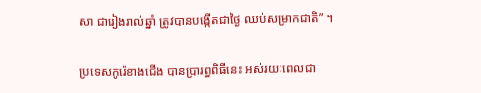សា ជារៀងរាល់ឆ្នាំ ត្រូវបានបង្កើតជាថ្ងៃ ឈប់សម្រាកជាតិ” ។

ប្រទេសកូរ៉េខាងជើង បានប្រារព្ធពិធីនេះ អស់រយៈពេលជា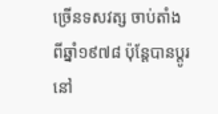ច្រើនទសវត្ស ចាប់តាំងពីឆ្នាំ១៩៧៨ ប៉ុន្តែបានប្តូរនៅ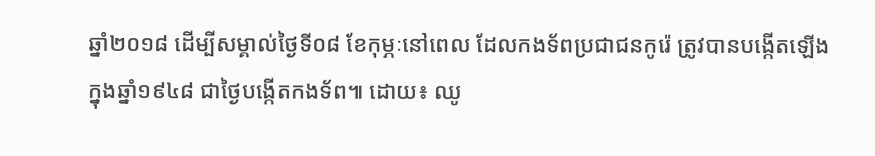ឆ្នាំ២០១៨ ដើម្បីសម្គាល់ថ្ងៃទី០៨ ខែកុម្ភៈនៅពេល ដែលកងទ័ពប្រជាជនកូរ៉េ ត្រូវបានបង្កើតឡើង ក្នុងឆ្នាំ១៩៤៨ ជាថ្ងៃបង្កើតកងទ័ព៕ ដោយ៖ ឈូ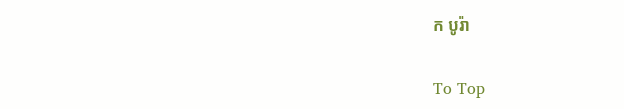ក បូរ៉ា

To Top